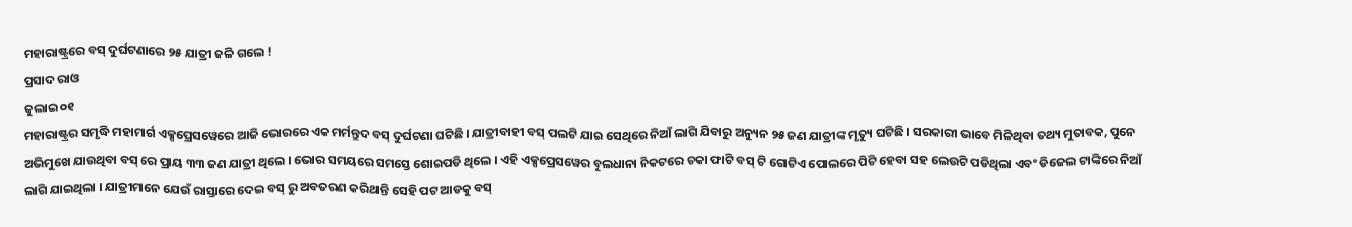ମହାରାଷ୍ଟ୍ରରେ ବସ୍ ଦୁର୍ଘଟଣାରେ ୨୫ ଯାତ୍ରୀ ଜଳି ଗଲେ !
ପ୍ରସାଦ ରାଓ
ଜୁଲାଇ ୦୧
ମହାରାଷ୍ଟ୍ରର ସମୃଦ୍ଧି ମହାମାର୍ଗ ଏକ୍ସପ୍ରେସୱେରେ ଆଜି ଭୋରରେ ଏକ ମର୍ମନ୍ତୁଦ ବସ୍ ଦୁର୍ଘଟଣା ଘଟିଛି । ଯାତ୍ରୀବାହୀ ବସ୍ ପଲଟି ଯାଇ ସେଥିରେ ନିଆଁ ଲାଗି ଯିବାରୁ ଅନ୍ୟୁନ ୨୫ ଜଣ ଯାତ୍ରୀଙ୍କ ମୃତ୍ୟୁ ଘଟିଛି । ସରକାରୀ ଭାବେ ମିଳିଥିବା ତଥ୍ୟ ମୁତାବକ, ପୁନେ ଅଭିମୁଖେ ଯାଉଥିବା ବସ୍ ରେ ପ୍ରାୟ ୩୩ ଜଣ ଯାତ୍ରୀ ଥିଲେ । ଭୋର ସମୟରେ ସମସ୍ତେ ଶୋଇପଡି ଥିଲେ । ଏହି ଏକ୍ସପ୍ରେସୱେର ବୁଲଧାନା ନିକଟରେ ଚକା ଫାଟି ବସ୍ ଟି ଗୋଟିଏ ପୋଲରେ ପିଟି ହେବା ସହ ଲେଉଟି ପଡିଥିଲା ଏବଂ ଡିଜେଲ ଟାଙ୍କିରେ ନିଆଁ ଲାଗି ଯାଇଥିଲା । ଯାତ୍ରୀମାନେ ଯେଉଁ ରାସ୍ତାରେ ଦେଇ ବସ୍ ରୁ ଅବତରଣ କରିଥାନ୍ତି ସେହି ପଟ ଆଡକୁ ବସ୍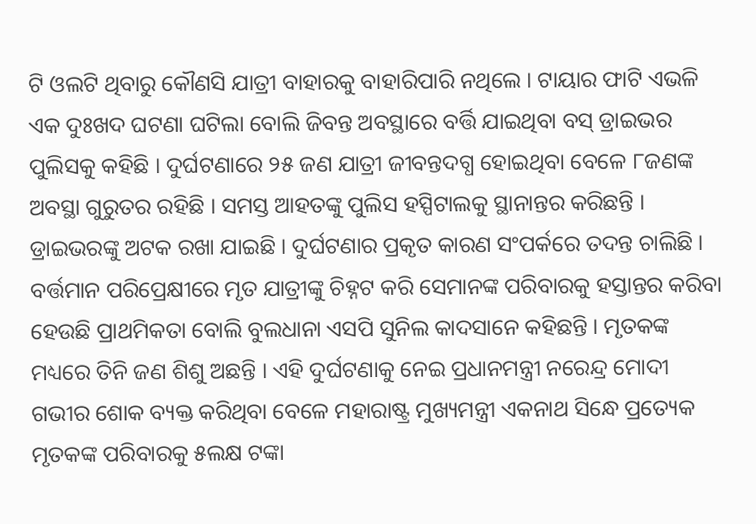ଟି ଓଲଟି ଥିବାରୁ କୌଣସି ଯାତ୍ରୀ ବାହାରକୁ ବାହାରିପାରି ନଥିଲେ । ଟାୟାର ଫାଟି ଏଭଳି ଏକ ଦୁଃଖଦ ଘଟଣା ଘଟିଲା ବୋଲି ଜିବନ୍ତ ଅବସ୍ଥାରେ ବର୍ତ୍ତି ଯାଇଥିବା ବସ୍ ଡ୍ରାଇଭର ପୁଲିସକୁ କହିଛି । ଦୁର୍ଘଟଣାରେ ୨୫ ଜଣ ଯାତ୍ରୀ ଜୀବନ୍ତଦଗ୍ଧ ହୋଇଥିବା ବେଳେ ୮ଜଣଙ୍କ ଅବସ୍ଥା ଗୁରୁତର ରହିଛି । ସମସ୍ତ ଆହତଙ୍କୁ ପୁଲିସ ହସ୍ପିଟାଲକୁ ସ୍ଥାନାନ୍ତର କରିଛନ୍ତି । ଡ୍ରାଇଭରଙ୍କୁ ଅଟକ ରଖା ଯାଇଛି । ଦୁର୍ଘଟଣାର ପ୍ରକୃତ କାରଣ ସଂପର୍କରେ ତଦନ୍ତ ଚାଲିଛି । ବର୍ତ୍ତମାନ ପରିପ୍ରେକ୍ଷୀରେ ମୃତ ଯାତ୍ରୀଙ୍କୁ ଚିହ୍ନଟ କରି ସେମାନଙ୍କ ପରିବାରକୁ ହସ୍ତାନ୍ତର କରିବା ହେଉଛି ପ୍ରାଥମିକତା ବୋଲି ବୁଲଧାନା ଏସପି ସୁନିଲ କାଦସାନେ କହିଛନ୍ତି । ମୃତକଙ୍କ ମଧ୍ୟରେ ତିନି ଜଣ ଶିଶୁ ଅଛନ୍ତି । ଏହି ଦୁର୍ଘଟଣାକୁ ନେଇ ପ୍ରଧାନମନ୍ତ୍ରୀ ନରେନ୍ଦ୍ର ମୋଦୀ ଗଭୀର ଶୋକ ବ୍ୟକ୍ତ କରିଥିବା ବେଳେ ମହାରାଷ୍ଟ୍ର ମୁଖ୍ୟମନ୍ତ୍ରୀ ଏକନାଥ ସିନ୍ଧେ ପ୍ରତ୍ୟେକ ମୃତକଙ୍କ ପରିବାରକୁ ୫ଲକ୍ଷ ଟଙ୍କା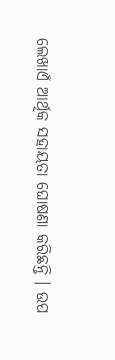ଲେଖାଏଁ ଆର୍ଥିକ ସହାୟତା ଘୋଷଣା କରିଛନ୍ତି । ଉପ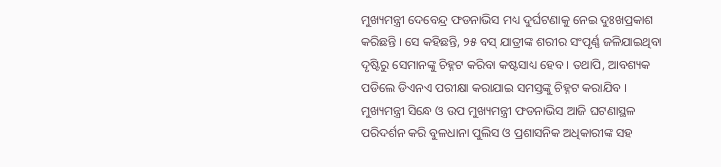ମୁଖ୍ୟମନ୍ତ୍ରୀ ଦେବେନ୍ଦ୍ର ଫଡନାଭିସ ମଧ୍ୟ ଦୁର୍ଘଟଣାକୁ ନେଇ ଦୁଃଖପ୍ରକାଶ କରିଛନ୍ତି । ସେ କହିଛନ୍ତି, ୨୫ ବସ୍ ଯାତ୍ରୀଙ୍କ ଶରୀର ସଂପୃର୍ଣ୍ଣ ଜଳିଯାଇଥିବା ଦୃଷ୍ଟିରୁ ସେମାନଙ୍କୁ ଚିହ୍ନଟ କରିବା କଷ୍ଟସାଧ୍ୟ ହେବ । ତଥାପି, ଆବଶ୍ୟକ ପଡିଲେ ଡିଏନଏ ପରୀକ୍ଷା କରାଯାଇ ସମସ୍ତଙ୍କୁ ଚିହ୍ନଟ କରାଯିବ । ମୁଖ୍ୟମନ୍ତ୍ରୀ ସିନ୍ଧେ ଓ ଉପ ମୁଖ୍ୟମନ୍ତ୍ରୀ ଫଡନାଭିସ ଆଜି ଘଟଣାସ୍ଥଳ ପରିଦର୍ଶନ କରି ବୁଳଧାନା ପୁଲିସ ଓ ପ୍ରଶାସନିକ ଅଧିକାରୀଙ୍କ ସହ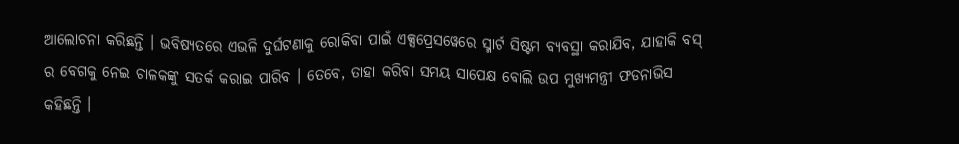ଆଲୋଚନା କରିଛନ୍ତି । ଭବିଷ୍ୟତରେ ଏଭଳି ଦୁର୍ଘଟଣାକୁ ରୋକିବା ପାଇଁ ଏକ୍ସପ୍ରେସୱେରେ ସ୍ମାର୍ଟ ସିଷ୍ଟମ ବ୍ୟବସ୍ଥା କରାଯିବ, ଯାହାକି ବସ୍ ର ବେଗକୁ ନେଇ ଚାଳକଙ୍କୁ ସତର୍କ କରାଇ ପାରିବ । ତେବେ, ତାହା କରିବା ସମୟ ସାପେକ୍ଷ ବୋଲି ଉପ ମୁଖ୍ୟମନ୍ତ୍ରୀ ଫଡନାଭିସ କହିଛନ୍ତି ।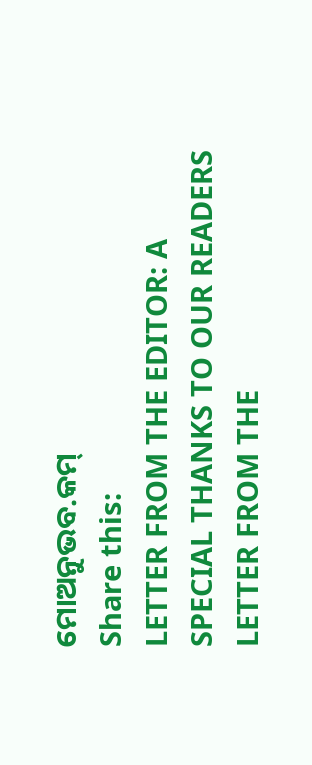ମୋଅନୁଭବ.କମ୍
Share this:
LETTER FROM THE EDITOR: A SPECIAL THANKS TO OUR READERS
LETTER FROM THE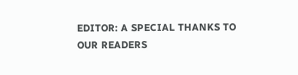EDITOR: A SPECIAL THANKS TO OUR READERS